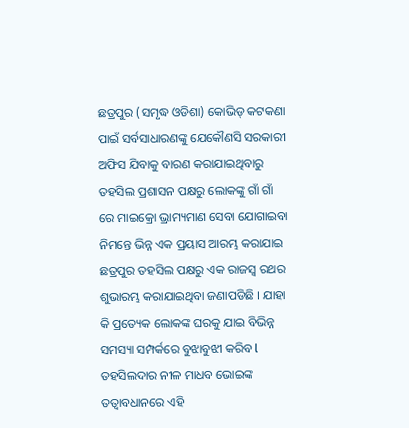ଛତ୍ରପୁର (ସମୃଦ୍ଧ ଓଡିଶା) କୋଭିଡ୍ କଟକଣା ପାଇଁ ସର୍ବସାଧାରଣଙ୍କୁ ଯେକୌଣସି ସରକାରୀ ଅଫିସ ଯିବାକୁ ବାରଣ କରାଯାଇଥିବାରୁ ତହସିଲ ପ୍ରଶାସନ ପକ୍ଷରୁ ଲୋକଙ୍କୁ ଗାଁ ଗାଁ ରେ ମାଇକ୍ରୋ ଭ୍ରାମ୍ୟମାଣ ସେବା ଯୋଗାଇବା ନିମନ୍ତେ ଭିନ୍ନ ଏକ ପ୍ରୟାସ ଆରମ୍ଭ କରାଯାଇ ଛତ୍ରପୁର ତହସିଲ ପକ୍ଷରୁ ଏକ ରାଜସ୍ୱ ରଥର ଶୁଭାରମ୍ଭ କରାଯାଇଥିବା ଜଣାପଡିଛି । ଯାହା କି ପ୍ରତ୍ୟେକ ଲୋକଙ୍କ ଘରକୁ ଯାଇ ବିଭିନ୍ନ ସମସ୍ୟା ସମ୍ପର୍କରେ ବୁଝାବୁଝୀ କରିବ l ତହସିଲଦାର ନୀଳ ମାଧବ ଭୋଇଙ୍କ ତତ୍ବାବଧାନରେ ଏହି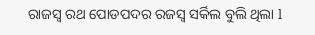ରାଜସ୍ୱ ରଥ ପୋଡପଦର ରଜସ୍ୱ ସର୍କିଲ ବୁଲି ଥିଲା l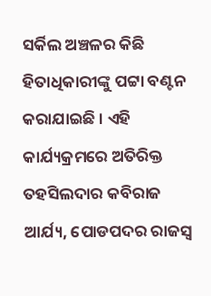ସର୍କିଲ ଅଞ୍ଚଳର କିଛି ହିତାଧିକାରୀଙ୍କୁ ପଟ୍ଟା ବଣ୍ଟନ କରାଯାଇଛି । ଏହି କାର୍ଯ୍ୟକ୍ରମରେ ଅତିରିକ୍ତ ତହସିଲଦାର କବିରାଜ ଆର୍ଯ୍ୟ, ପୋଡପଦର ରାଜସ୍ୱ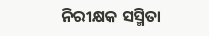ନିରୀକ୍ଷକ ସସ୍ମିତା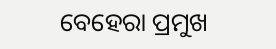ବେହେରା ପ୍ରମୁଖ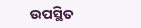ଉପସ୍ଥିତ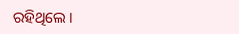ରହିଥିଲେ ।